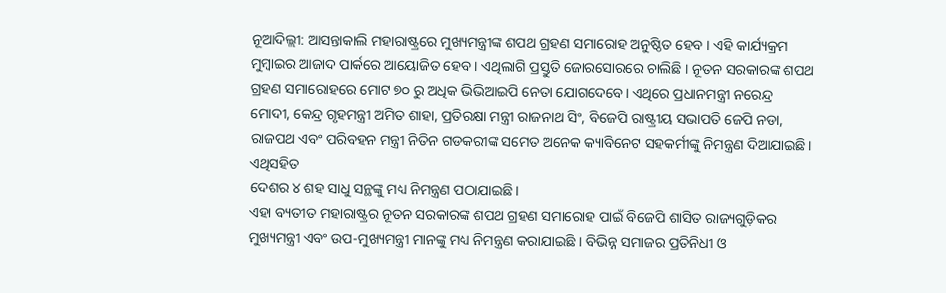ନୂଆଦିଲ୍ଲୀ: ଆସନ୍ତାକାଲି ମହାରାଷ୍ଟ୍ରରେ ମୁଖ୍ୟମନ୍ତ୍ରୀଙ୍କ ଶପଥ ଗ୍ରହଣ ସମାରୋହ ଅନୁଷ୍ଠିତ ହେବ । ଏହି କାର୍ଯ୍ୟକ୍ରମ ମୁମ୍ବାଇର ଆଜାଦ ପାର୍କରେ ଆୟୋଜିତ ହେବ । ଏଥିଲାଗି ପ୍ରସ୍ତୁତି ଜୋରସୋରରେ ଚାଲିଛି । ନୂତନ ସରକାରଙ୍କ ଶପଥ ଗ୍ରହଣ ସମାରୋହରେ ମୋଟ ୭୦ ରୁ ଅଧିକ ଭିଭିଆଇପି ନେତା ଯୋଗଦେବେ। ଏଥିରେ ପ୍ରଧାନମନ୍ତ୍ରୀ ନରେନ୍ଦ୍ର ମୋଦୀ, କେନ୍ଦ୍ର ଗୃହମନ୍ତ୍ରୀ ଅମିତ ଶାହା, ପ୍ରତିରକ୍ଷା ମନ୍ତ୍ରୀ ରାଜନାଥ ସିଂ, ବିଜେପି ରାଷ୍ଟ୍ରୀୟ ସଭାପତି ଜେପି ନଡା, ରାଜପଥ ଏବଂ ପରିବହନ ମନ୍ତ୍ରୀ ନିତିନ ଗଡକରୀଙ୍କ ସମେତ ଅନେକ କ୍ୟାବିନେଟ ସହକର୍ମୀଙ୍କୁ ନିମନ୍ତ୍ରଣ ଦିଆଯାଇଛି। ଏଥିସହିତ
ଦେଶର ୪ ଶହ ସାଧୁ ସନ୍ଥଙ୍କୁ ମଧ୍ୟ ନିମନ୍ତ୍ରଣ ପଠାଯାଇଛି।
ଏହା ବ୍ୟତୀତ ମହାରାଷ୍ଟ୍ରର ନୂତନ ସରକାରଙ୍କ ଶପଥ ଗ୍ରହଣ ସମାରୋହ ପାଇଁ ବିଜେପି ଶାସିତ ରାଜ୍ୟଗୁଡ଼ିକର ମୁଖ୍ୟମନ୍ତ୍ରୀ ଏବଂ ଉପ-ମୁଖ୍ୟମନ୍ତ୍ରୀ ମାନଙ୍କୁ ମଧ୍ୟ ନିମନ୍ତ୍ରଣ କରାଯାଇଛି । ବିଭିନ୍ନ ସମାଜର ପ୍ରତିନିଧୀ ଓ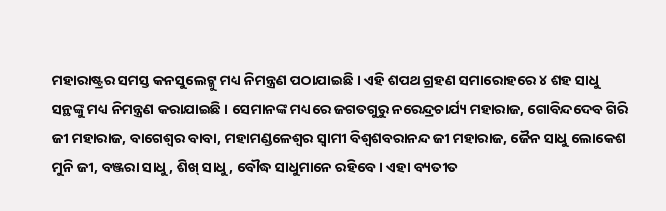ମହାରାଷ୍ଟ୍ରର ସମସ୍ତ କନସୁଲେଟ୍କୁ ମଧ୍ୟ ନିମନ୍ତ୍ରଣ ପଠାଯାଇଛି । ଏହି ଶପଥ ଗ୍ରହଣ ସମାରୋହରେ ୪ ଶହ ସାଧୁ ସନ୍ଥଙ୍କୁ ମଧ୍ୟ ନିମନ୍ତ୍ରଣ କରାଯାଇଛି । ସେମାନଙ୍କ ମଧ୍ୟରେ ଜଗତଗୁରୁ ନରେନ୍ଦ୍ରଚାର୍ଯ୍ୟ ମହାରାଜ, ଗୋବିନ୍ଦଦେବ ଗିରି ଜୀ ମହାରାଜ, ବାଗେଶ୍ୱର ବାବା, ମହାମଣ୍ଡଳେଶ୍ୱର ସ୍ୱାମୀ ବିଶ୍ୱଶବରାନନ୍ଦ ଜୀ ମହାରାଜ, ଜୈନ ସାଧୁ ଲୋକେଶ ମୁନି ଜୀ, ବଞ୍ଜରା ସାଧୁ, ଶିଖ୍ ସାଧୁ, ବୌଦ୍ଧ ସାଧୁମାନେ ରହିବେ। ଏହା ବ୍ୟତୀତ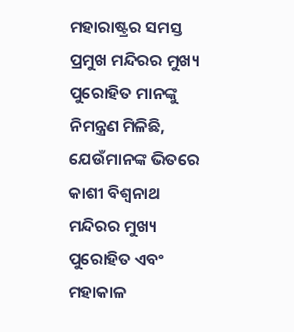ମହାରାଷ୍ଟ୍ରର ସମସ୍ତ ପ୍ରମୁଖ ମନ୍ଦିରର ମୁଖ୍ୟ ପୁରୋହିତ ମାନଙ୍କୁ ନିମନ୍ତ୍ରଣ ମିଳିଛି, ଯେଉଁମାନଙ୍କ ଭିତରେ କାଶୀ ବିଶ୍ୱନାଥ ମନ୍ଦିରର ମୁଖ୍ୟ ପୁରୋହିତ ଏବଂ ମହାକାଳ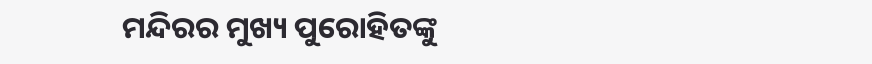ମନ୍ଦିରର ମୁଖ୍ୟ ପୁରୋହିତଙ୍କୁ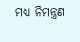ମଧ୍ୟ ନିମନ୍ତ୍ରଣ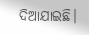ଦିଆଯାଇଛି।